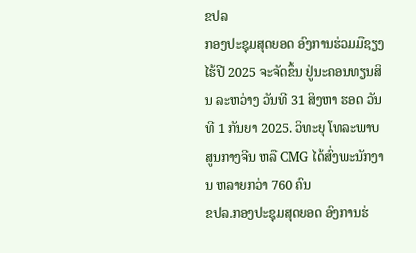ຂປລ
ກອງປະຊຸມສຸດຍອດ ອົງການຮ່ວມມືຊຽງໄຮ້ປີ 2025 ຈະຈັດຂຶ້ນ ຢູ່ນະຄອນທຽນສິນ ລະຫວ່າງ ວັນທີ 31 ສິງຫາ ຮອດ ວັນທີ 1 ກັນຍາ 2025. ວິທະຍຸ ໂທລະພາບ ສູນກາງຈີນ ຫລື CMG ໄດ້ສົ່ງພະນັກງານ ຫລາຍກວ່າ 760 ຄົນ
ຂປລ.ກອງປະຊຸມສຸດຍອດ ອົງການຮ່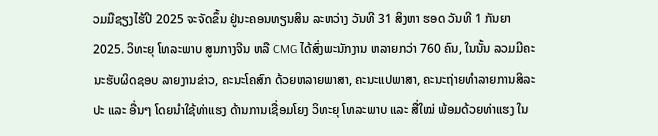ວມມືຊຽງໄຮ້ປີ 2025 ຈະຈັດຂຶ້ນ ຢູ່ນະຄອນທຽນສິນ ລະຫວ່າງ ວັນທີ 31 ສິງຫາ ຮອດ ວັນທີ 1 ກັນຍາ 2025. ວິທະຍຸ ໂທລະພາບ ສູນກາງຈີນ ຫລື CMG ໄດ້ສົ່ງພະນັກງານ ຫລາຍກວ່າ 760 ຄົນ, ໃນນັ້ນ ລວມມີຄະນະຮັບຜິດຊອບ ລາຍງານຂ່າວ, ຄະນະໂຄສົກ ດ້ວຍຫລາຍພາສາ, ຄະນະແປພາສາ, ຄະນະຖ່າຍທຳລາຍການສິລະປະ ແລະ ອື່ນໆ ໂດຍນຳໃຊ້ທ່າແຮງ ດ້ານການເຊື່ອມໂຍງ ວິທະຍຸ ໂທລະພາບ ແລະ ສື່ໃໝ່ ພ້ອມດ້ວຍທ່າແຮງ ໃນ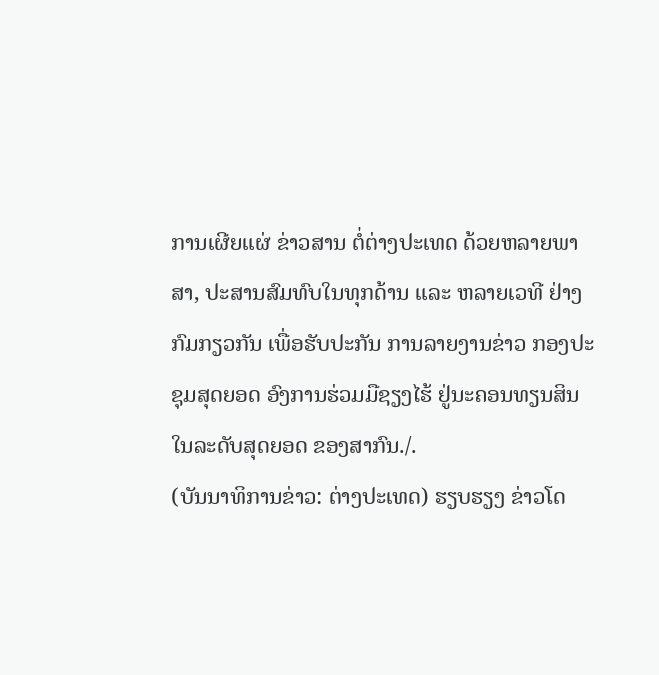ການເຜີຍແຜ່ ຂ່າວສານ ຕໍ່ຕ່າງປະເທດ ດ້ວຍຫລາຍພາສາ, ປະສານສົມທົບໃນທຸກດ້ານ ແລະ ຫລາຍເວທີ ຢ່າງກົມກຽວກັນ ເພື່ອຮັບປະກັນ ການລາຍງານຂ່າວ ກອງປະຊຸມສຸດຍອດ ອົງການຮ່ວມມືຊຽງໄຮ້ ຢູ່ນະຄອນທຽນສິນ ໃນລະດັບສຸດຍອດ ຂອງສາກົນ./.
(ບັນນາທິການຂ່າວ: ຕ່າງປະເທດ) ຮຽບຮຽງ ຂ່າວໂດ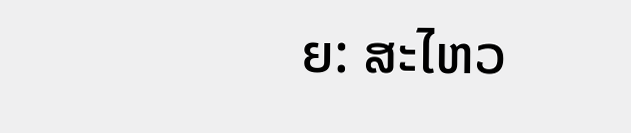ຍ: ສະໄຫວ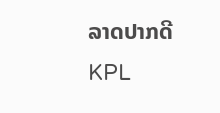ລາດປາກດີ
KPL